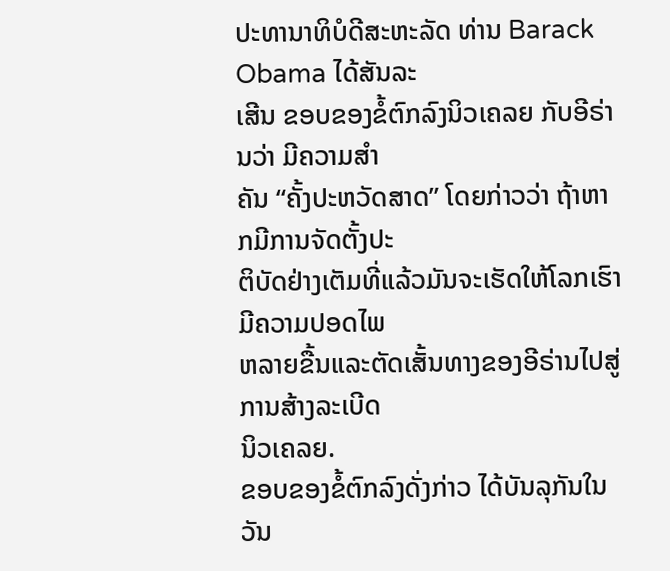ປະທານາທິບໍດີສະຫະລັດ ທ່ານ Barack Obama ໄດ້ສັນລະ
ເສີນ ຂອບຂອງຂໍ້ຕົກລົງນິວເຄລຍ ກັບອີຣ່ານວ່າ ມີຄວາມສຳ
ຄັນ “ຄັ້ງປະຫວັດສາດ” ໂດຍກ່າວວ່າ ຖ້າຫາກມີການຈັດຕັ້ງປະ
ຕິບັດຢ່າງເຕັມທີ່ແລ້ວມັນຈະເຮັດໃຫ້ໂລກເຮົາມີຄວາມປອດໄພ
ຫລາຍຂື້ນແລະຕັດເສັ້ນທາງຂອງອີຣ່ານໄປສູ່ການສ້າງລະເບີດ
ນິວເຄລຍ.
ຂອບຂອງຂໍ້ຕົກລົງດັ່ງກ່າວ ໄດ້ບັນລຸກັນໃນວັນ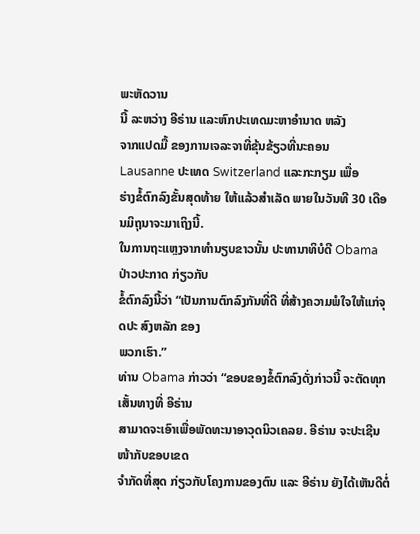ພະຫັດວານ
ນີ້ ລະຫວ່າງ ອີຣ່ານ ແລະຫົກປະເທດມະຫາອຳນາດ ຫລັງ
ຈາກແປດມື້ ຂອງການເຈລະຈາທີ່ຂຸ້ນຂ້ຽວທີ່ນະຄອນ
Lausanne ປະເທດ Switzerland ແລະກະກຽມ ເພື່ອ
ຮ່າງຂໍ້ຕົກລົງຂັ້ນສຸດທ້າຍ ໃຫ້ແລ້ວສຳເລັດ ພາຍໃນວັນທີ 30 ເດືອນມິຖຸນາຈະມາເຖິງນີ້.
ໃນການຖະແຫຼງຈາກທຳນຽບຂາວນັ້ນ ປະທານາທິບໍດີ Obama ປ່າວປະກາດ ກ່ຽວກັບ
ຂໍ້ຕົກລົງນີ້ວ່າ “ເປັນການຕົກລົງກັນທີ່ດີ ທີ່ສ້າງຄວາມພໍໃຈໃຫ້ແກ່ຈຸດປະ ສົງຫລັກ ຂອງ
ພວກເຮົາ.”
ທ່ານ Obama ກ່າວວ່າ “ຂອບຂອງຂໍ້ຕົກລົງດັ່ງກ່າວນີ້ ຈະຕັດທຸກເສັ້ນທາງທີ່ ອີຣ່ານ
ສາມາດຈະເອົາເພື່ອພັດທະນາອາວຸດນິວເຄລຍ. ອີຣ່ານ ຈະປະເຊີນໜ້າກັບຂອບເຂດ
ຈຳກັດທີ່ສຸດ ກ່ຽວກັບໂຄງການຂອງຕົນ ແລະ ອີຣ່ານ ຍັງໄດ້ເຫັນດີຕໍ່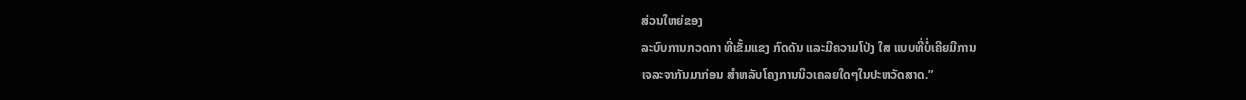ສ່ວນໃຫຍ່ຂອງ
ລະບົບການກວດກາ ທີ່ເຂັ້ມແຂງ ກົດດັນ ແລະມີຄວາມໂປ່ງ ໃສ ແບບທີ່ບໍ່ເຄີຍມີການ
ເຈລະຈາກັນມາກ່ອນ ສຳຫລັບໂຄງການນິວເຄລຍໃດໆໃນປະຫວັດສາດ.”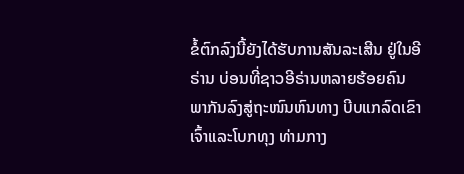ຂໍ້ຕົກລົງນີ້ຍັງໄດ້ຮັບການສັນລະເສີນ ຢູ່ໃນອີຣ່ານ ບ່ອນທີ່ຊາວອີຣ່ານຫລາຍຮ້ອຍຄົນ
ພາກັນລົງສູ່ຖະໜົນຫົນທາງ ບີບແກລົດເຂົາເຈົ້າແລະໂບກທຸງ ທ່າມກາງ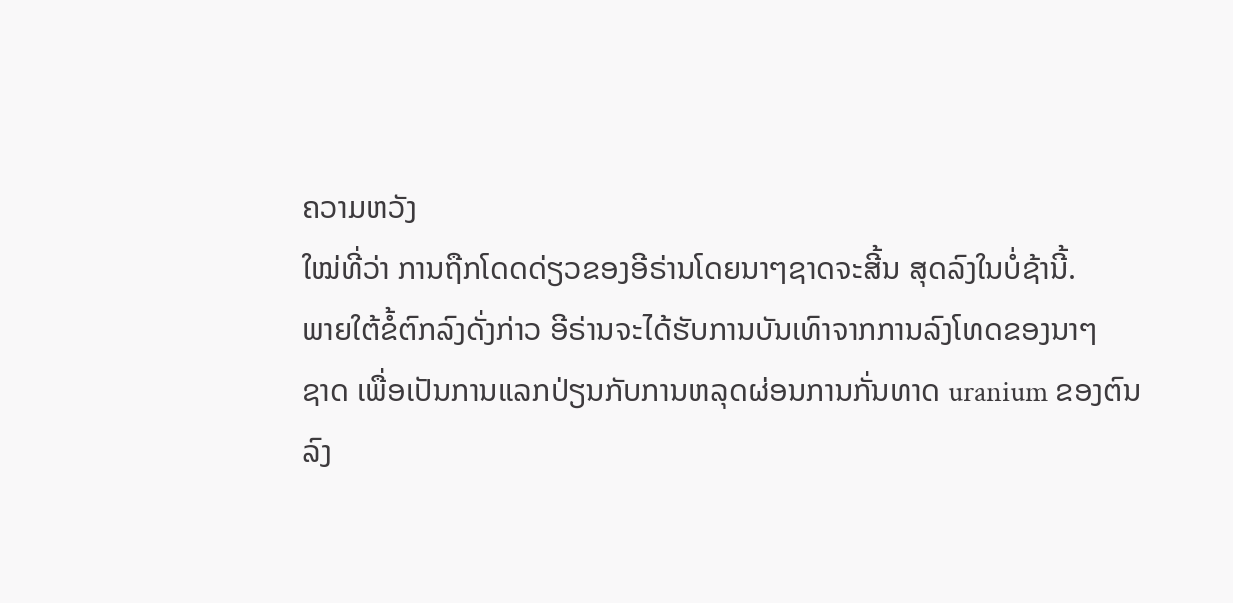ຄວາມຫວັງ
ໃໝ່ທີ່ວ່າ ການຖືກໂດດດ່ຽວຂອງອີຣ່ານໂດຍນາໆຊາດຈະສີ້ນ ສຸດລົງໃນບໍ່ຊ້ານີ້.
ພາຍໃຕ້ຂໍ້ຕົກລົງດັ່ງກ່າວ ອີຣ່ານຈະໄດ້ຮັບການບັນເທົາຈາກການລົງໂທດຂອງນາໆ
ຊາດ ເພື່ອເປັນການແລກປ່ຽນກັບການຫລຸດຜ່ອນການກັ່ນທາດ uranium ຂອງຕົນ
ລົງ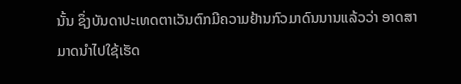ນັ້ນ ຊຶ່ງບັນດາປະເທດຕາເວັນຕົກມີຄວາມຢ້ານກົວມາດົນນານແລ້ວວ່າ ອາດສາ
ມາດນຳໄປໃຊ້ເຮັດ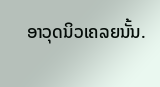ອາວຸດນິວເຄລຍນັ້ນ.